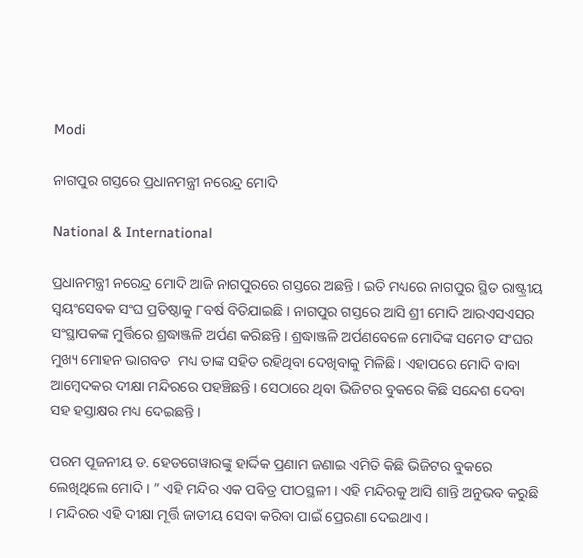Modi

ନାଗପୁର ଗସ୍ତରେ ପ୍ରଧାନମନ୍ତ୍ରୀ ନରେନ୍ଦ୍ର ମୋଦି

National & International

ପ୍ରଧାନମନ୍ତ୍ରୀ ନରେନ୍ଦ୍ର ମୋଦି ଆଜି ନାଗପୁରରେ ଗସ୍ତରେ ଅଛନ୍ତି । ଇତି ମଧ୍ୟରେ ନାଗପୁର ସ୍ଥିତ ରାଷ୍ଟ୍ରୀୟ ସ୍ବୟଂସେବକ ସଂଘ ପ୍ରତିଷ୍ଠାକୁ ୮ବର୍ଷ ବିତିଯାଇଛି । ନାଗପୁର ଗସ୍ତରେ ଆସି ଶ୍ରୀ ମୋଦି ଆରଏସଏସର ସଂସ୍ଥାପକଙ୍କ ମୁର୍ତ୍ତିରେ ଶ୍ରଦ୍ଧାଞ୍ଜଳି ଅର୍ପଣ କରିଛନ୍ତି । ଶ୍ରଦ୍ଧାଞ୍ଜଳି ଅର୍ପଣବେଳେ ମୋଦିଙ୍କ ସମେତ ସଂଘର ମୁଖ୍ୟ ମୋହନ ଭାଗବତ  ମଧ୍ୟ ତାଙ୍କ ସହିତ ରହିଥିବା ଦେଖିବାକୁ ମିଳିଛି । ଏହାପରେ ମୋଦି ବାବା ଆମ୍ବେଦକର ଦୀକ୍ଷା ମନ୍ଦିରରେ ପହଞ୍ଚିଛନ୍ତି । ସେଠାରେ ଥିବା ଭିଜିଟର ବୁକରେ କିଛି ସନ୍ଦେଶ ଦେବା ସହ ହସ୍ତାକ୍ଷର ମଧ୍ୟ ଦେଇଛନ୍ତି ।

ପରମ ପୂଜନୀୟ ଡ. ହେଡଗେୱାରଙ୍କୁ ହାର୍ଦ୍ଦିକ ପ୍ରଣାମ ଜଣାଇ ଏମିତି କିଛି ଭିଜିଟର ବୁକରେ ଲେଖିଥିଲେ ମୋଦି । ” ଏହି ମନ୍ଦିର ଏକ ପବିତ୍ର ପୀଠସ୍ଥଳୀ । ଏହି ମନ୍ଦିରକୁ ଆସି ଶାନ୍ତି ଅନୁଭବ କରୁଛି । ମନ୍ଦିରର ଏହି ଦୀକ୍ଷା ମୂର୍ତ୍ତି ଜାତୀୟ ସେବା କରିବା ପାଇଁ ପ୍ରେରଣା ଦେଇଥାଏ ।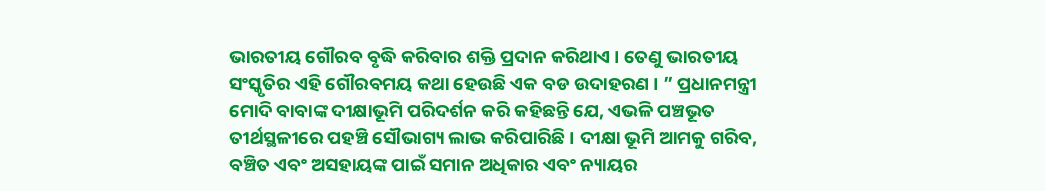ଭାରତୀୟ ଗୌରବ ବୃଦ୍ଧି କରିବାର ଶକ୍ତି ପ୍ରଦାନ କରିଥାଏ । ତେଣୁ ଭାରତୀୟ ସଂସ୍କୃତିର ଏହି ଗୌରବମୟ କଥା ହେଉଛି ଏକ ବଡ ଉଦାହରଣ । ” ପ୍ରଧାନମନ୍ତ୍ରୀ ମୋଦି ବାବାଙ୍କ ଦୀକ୍ଷାଭୂମି ପରିଦର୍ଶନ କରି କହିଛନ୍ତି ଯେ, ଏଭଳି ପଞ୍ଚଭୂତ ତୀର୍ଥସ୍ଥଳୀରେ ପହଞ୍ଚି ସୌଭାଗ୍ୟ ଲାଭ କରିପାରିଛି । ଦୀକ୍ଷା ଭୂମି ଆମକୁ ଗରିବ, ବଞ୍ଚିତ ଏବଂ ଅସହାୟଙ୍କ ପାଇଁ ସମାନ ଅଧିକାର ଏବଂ ନ୍ୟାୟର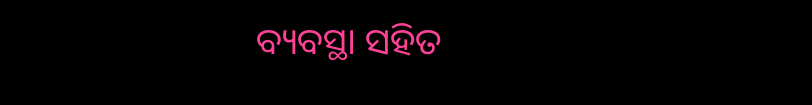ବ୍ୟବସ୍ଥା ସହିତ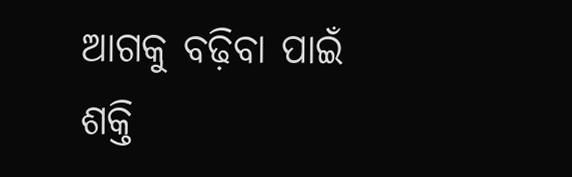ଆଗକୁ ବଢ଼ିବା ପାଇଁ ଶକ୍ତି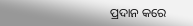ପ୍ରଦାନ କରେ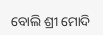ବୋଲି ଶ୍ରୀ ମୋଦି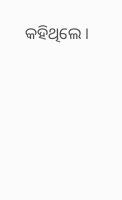କହିଥିଲେ ।